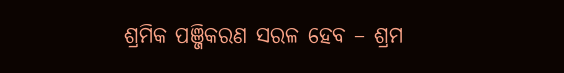ଶ୍ରମିକ ପଞ୍ଜିକରଣ ସରଳ ହେବ – ଶ୍ରମ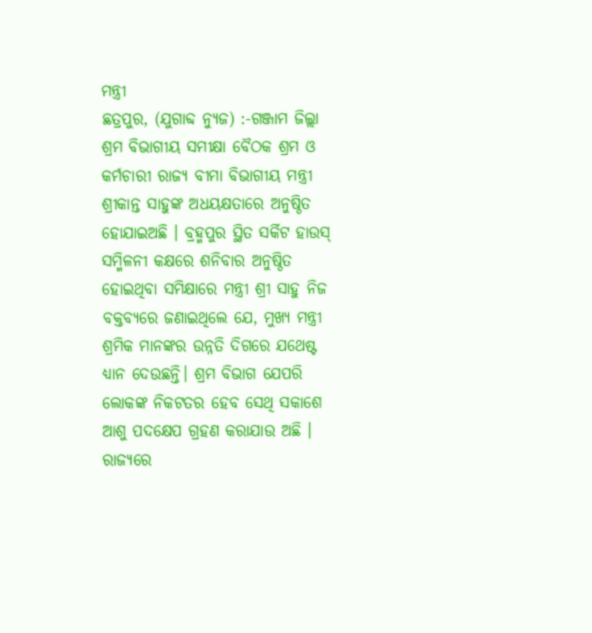ମନ୍ତ୍ରୀ
ଛତ୍ରପୁର, (ଯୁଗାବ୍ଦ ନ୍ୟୁଜ) :-ଗଞ୍ଜାମ ଜିଲ୍ଲା ଶ୍ରମ ବିଭାଗୀୟ ସମୀକ୍ଷା ବୈଠକ ଶ୍ରମ ଓ କର୍ମଚାରୀ ରାଜ୍ୟ ବୀମା ବିଭାଗୀୟ ମନ୍ତ୍ରୀ ଶ୍ରୀକାନ୍ତ ସାହୁଙ୍କ ଅଧୟକ୍ଷତାରେ ଅନୁଷ୍ଠିତ ହୋଯାଇଅଛି । ବ୍ରହ୍ମପୁର ସ୍ଥିତ ସର୍କିଟ ହାଉସ୍ ସମ୍ମିଳନୀ କକ୍ଷରେ ଶନିବାର ଅନୁଷ୍ଠିତ ହୋଇଥିବା ସମିକ୍ଷାରେ ମନ୍ତ୍ରୀ ଶ୍ରୀ ସାହୁ ନିଜ ବକ୍ତବ୍ୟରେ ଜଣାଇଥିଲେ ଯେ, ମୁଖ୍ୟ ମନ୍ତ୍ରୀ ଶ୍ରମିକ ମାନଙ୍କର ଉନ୍ନତି ଦିଗରେ ଯଥେଷ୍ଟ ଧ୍ୟାନ ଦେଉଛନ୍ତି। ଶ୍ରମ ବିଭାଗ ଯେପରି ଲୋକଙ୍କ ନିକଟତର ହେବ ସେଥି ସକାଶେ ଆଶୁ ପଦକ୍ଷେପ ଗ୍ରହଣ କରାଯାଉ ଅଛି । ରାଜ୍ୟରେ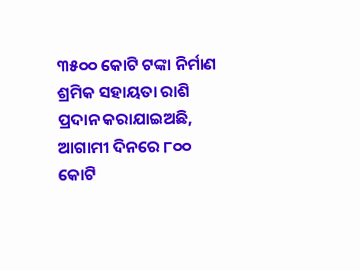୩୫୦୦ କୋଟି ଟଙ୍କା ନିର୍ମାଣ ଶ୍ରମିକ ସହାୟତା ରାଶି ପ୍ରଦାନ କରାଯାଇଅଛି, ଆଗାମୀ ଦିନରେ ୮୦୦ କୋଟି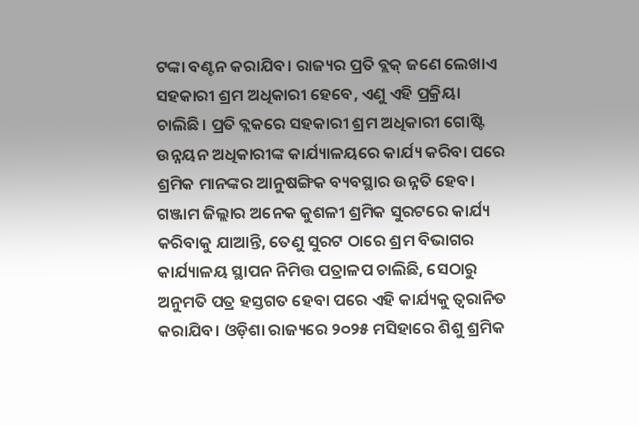ଟଙ୍କା ବଣ୍ଟନ କରାଯିବ। ରାଜ୍ୟର ପ୍ରତି ବ୍ଲକ୍ ଜଣେ ଲେଖାଏ ସହକାରୀ ଶ୍ରମ ଅଧିକାରୀ ହେବେ, ଏଣୁ ଏହି ପ୍ରକ୍ରିୟା ଚାଲିଛି। ପ୍ରତି ବ୍ଲକରେ ସହକାରୀ ଶ୍ରମ ଅଧିକାରୀ ଗୋଷ୍ଟି ଉନ୍ନୟନ ଅଧିକାରୀଙ୍କ କାର୍ଯ୍ୟାଳୟରେ କାର୍ଯ୍ୟ କରିବା ପରେ ଶ୍ରମିକ ମାନଙ୍କର ଆନୁଷଙ୍ଗିକ ବ୍ୟବସ୍ଥାର ଉନ୍ନତି ହେବ। ଗଞ୍ଜାମ ଜିଲ୍ଲାର ଅନେକ କୁଶଳୀ ଶ୍ରମିକ ସୁରଟରେ କାର୍ଯ୍ୟ କରିବାକୁ ଯାଆନ୍ତି, ତେଣୁ ସୁରଟ ଠାରେ ଶ୍ରମ ବିଭାଗର କାର୍ଯ୍ୟାଳୟ ସ୍ଥାପନ ନିମିତ୍ତ ପତ୍ରାଳପ ଚାଲିଛି, ସେଠାରୁ ଅନୁମତି ପତ୍ର ହସ୍ତଗତ ହେବା ପରେ ଏହି କାର୍ଯ୍ୟକୁ ତ୍ଵରାନିତ କରାଯିବ। ଓଡ଼ିଶା ରାଜ୍ୟରେ ୨୦୨୫ ମସିହାରେ ଶିଶୁ ଶ୍ରମିକ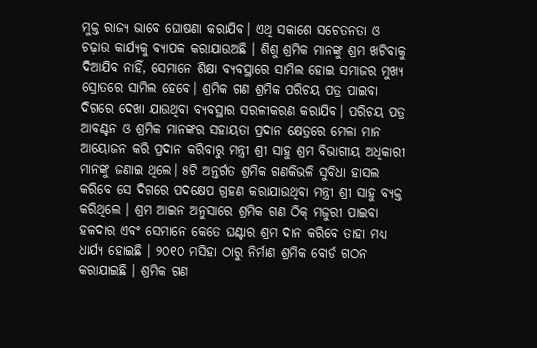ମୁକ୍ତ ରାଜ୍ୟ ଭାବେ ଘୋଷଣା କରାଯିବ। ଏଥି ସକାଶେ ସଚେତନତା ଓ ଚଢ଼ାଉ କାର୍ଯ୍ୟକୁ ବ୍ୟାପକ କରାଯାଉଅଛି । ଶିଶୁ ଶ୍ରମିକ ମାନଙ୍କୁ ଶ୍ରମ ଖଟିବାକୁ ଦିଆଯିବ ନାହିଁ, ସେମାନେ ଶିକ୍ଷା ବ୍ୟବସ୍ଥାରେ ସାମିଲ ହୋଇ ସମାଜର ମୁଖ୍ୟ ସ୍ରୋତରେ ସାମିଲ ହେବେ। ଶ୍ରମିକ ଗଣ ଶ୍ରମିକ ପରିଚୟ ପତ୍ର ପାଇବା ଦିଗରେ ଦେଖା ଯାଉଥିବା ବ୍ୟବସ୍ଥାର ସରଳୀକରଣ କରାଯିବ। ପରିଚୟ ପତ୍ର ଆବଣ୍ଟନ ଓ ଶ୍ରମିକ ମାନଙ୍କର ସହାୟତା ପ୍ରଦାନ କ୍ଷେତ୍ରରେ ମେଳା ମାନ ଆୟୋଜନ କରି ପ୍ରଦାନ କରିବାରୁ ମନ୍ତ୍ରୀ ଶ୍ରୀ ସାହୁ ଶ୍ରମ ବିଭାଗୀୟ ଅଧିକାରୀ ମାନଙ୍କୁ ଜଣାଇ ଥିଲେ। ୫ଟି ଅନ୍ତର୍ଗତ ଶ୍ରମିକ ଗଣକିଭଳି ସୁବିଧା ହାସଲ କରିବେ ସେ ଦିଗରେ ପଦକ୍ଷେପ ଗ୍ରହଣ କରାଯାଉଥିବା ମନ୍ତ୍ରୀ ଶ୍ରୀ ସାହୁ ବ୍ୟକ୍ତ କରିଥିଲେ । ଶ୍ରମ ଆଇନ ଅନୁସାରେ ଶ୍ରମିକ ଗଣ ଠିକ୍ ମଜୁରୀ ପାଇବା ହକଦାର ଏବଂ ସେମାନେ କେତେ ଘଣ୍ଟାର ଶ୍ରମ ଦାନ କରିବେ ତାହା ମଧ୍ୟ ଧାର୍ଯ୍ୟ ହୋଇଛି । ୨୦୧୦ ମସିହା ଠାରୁ ନିର୍ମାଣ ଶ୍ରମିକ ବୋର୍ଡ ଗଠନ କରାଯାଇଛି । ଶ୍ରମିକ ଗଣ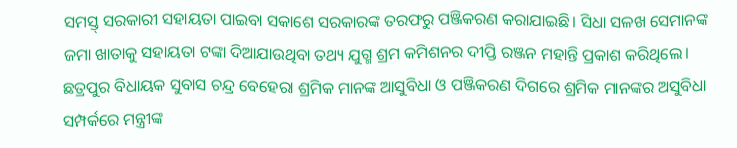ସମସ୍ତ୍ ସରକାରୀ ସହାୟତା ପାଇବା ସକାଶେ ସରକାରଙ୍କ ତରଫରୁ ପଞ୍ଜିକରଣ କରାଯାଇଛି। ସିଧା ସଳଖ ସେମାନଙ୍କ ଜମା ଖାତାକୁ ସହାୟତା ଟଙ୍କା ଦିଆଯାଉଥିବା ତଥ୍ୟ ଯୁଗ୍ମ ଶ୍ରମ କମିଶନର ଦୀପ୍ତି ରଞ୍ଜନ ମହାନ୍ତି ପ୍ରକାଶ କରିଥିଲେ।
ଛତ୍ରପୁର ବିଧାୟକ ସୁବାସ ଚନ୍ଦ୍ର ବେହେରା ଶ୍ରମିକ ମାନଙ୍କ ଆସୁବିଧା ଓ ପଞ୍ଜିକରଣ ଦିଗରେ ଶ୍ରମିକ ମାନଙ୍କର ଅସୁବିଧା ସମ୍ପର୍କରେ ମନ୍ତ୍ରୀଙ୍କ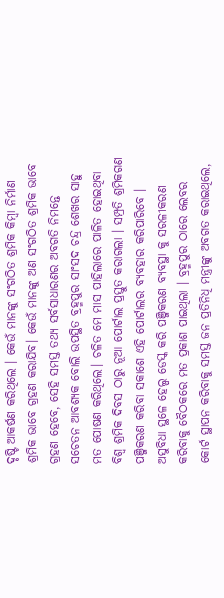ଦୃଷ୍ଟି ଆକର୍ଷଣ କରିଥିଲେ । କେଉଁ ମାନଙ୍କୁ ସଂଗଠିତ ଶ୍ରମିକ କିମ୍ବା ନିର୍ମାଣ ଶ୍ରମିକ ଭାବେ ଗ୍ରହଣ କରାଯିବ। କେଉଁ ମାନଙ୍କୁ ଅଣ ସଂଗଠିତ ଶ୍ରମିକ ଭାବେ ଗ୍ରହଣ ହେବେ, ସେହି ସମସ୍ତ ତଥ୍ୟ ସର୍ବସାଧାରଣର ଅବଗତି ନିମନ୍ତେ ସଚେତନ ଆବଶ୍ୟକ ବୋଲି ଉପସ୍ଥିତ ବ୍ରହ୍ମପୁର ସାଂସଦ ଚନ୍ଦ୍ର ଶେଖର ସାହୁ ମତ ପୋଷଣ କରିଥିଲେ। ଚଳିତ ମେ ମାସ ପାହିଲାରେ ପାଳିତ ହୋଇଥିବା ବିଶ୍ବ ଶ୍ରମିକ ଦିବସ ଠାରୁ ନୂଆ ପୋର୍ଟାଲ ପ୍ରସ୍ତୁତ କରାଗଲା । ସମ୍ପ୍ରତି ଶ୍ରମିକଗଣ ପଞ୍ଜିକରଣ କରିବା ସକାଶେ ଏହି ପୋର୍ଟାଲର ବ୍ୟବହାର କରିପାରିବେ । ଅସୁବିଧା ସ୍ଥଳେ ହେଲ୍ପ ଡେସ୍କ କରି ପଞ୍ଜିକରଣ ବ୍ୟବସ୍ଥା କୁ ସରଳୀକରଣ କରିବାକୁ ବୈଠକରେ ମତ ପ୍ରକାଶ ପାଇଥିଲା । ବ୍ରହ୍ମପୁର ଠାରେ ଲେବର କୋର୍ଟ ସ୍ଥାପନ କରିବାକୁ ସମସ୍ତ ଜନ ପ୍ରତିନିଧି ମନ୍ତ୍ରୀଙ୍କୁ ଅବଗତ କରାଇଥିଲେ,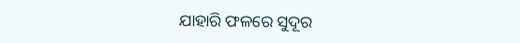ଯାହାରି ଫଳରେ ସୁଦୂର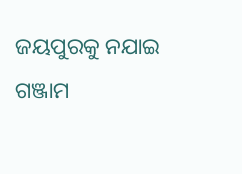ଜୟପୁରକୁ ନଯାଇ ଗଞ୍ଜାମ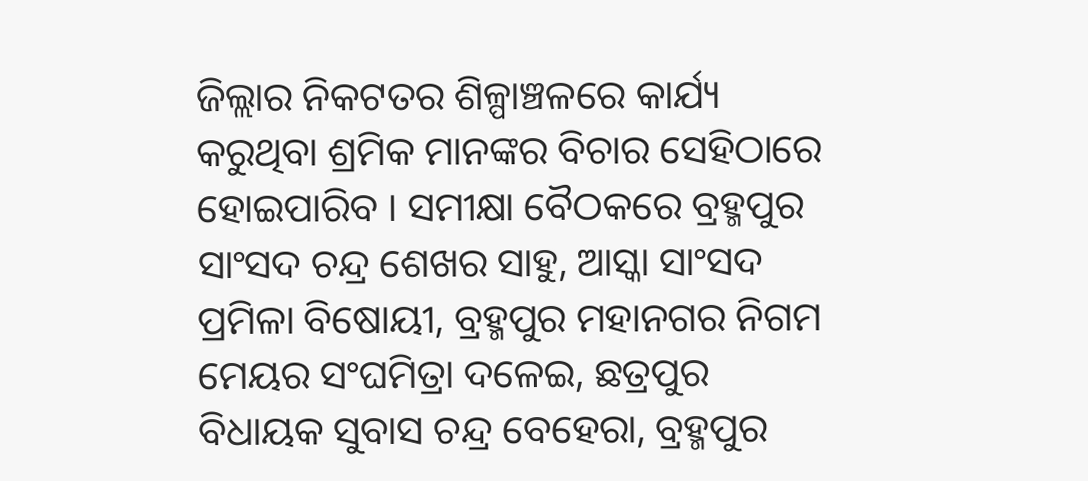ଜିଲ୍ଲାର ନିକଟତର ଶିଳ୍ପାଞ୍ଚଳରେ କାର୍ଯ୍ୟ କରୁଥିବା ଶ୍ରମିକ ମାନଙ୍କର ବିଚାର ସେହିଠାରେ ହୋଇପାରିବ । ସମୀକ୍ଷା ବୈଠକରେ ବ୍ରହ୍ମପୁର ସାଂସଦ ଚନ୍ଦ୍ର ଶେଖର ସାହୁ, ଆସ୍କା ସାଂସଦ ପ୍ରମିଳା ବିଷୋୟୀ, ବ୍ରହ୍ମପୁର ମହାନଗର ନିଗମ ମେୟର ସଂଘମିତ୍ରା ଦଳେଇ, ଛତ୍ରପୁର ବିଧାୟକ ସୁବାସ ଚନ୍ଦ୍ର ବେହେରା, ବ୍ରହ୍ମପୁର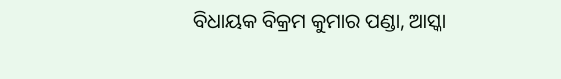ବିଧାୟକ ବିକ୍ରମ କୁମାର ପଣ୍ଡା, ଆସ୍କା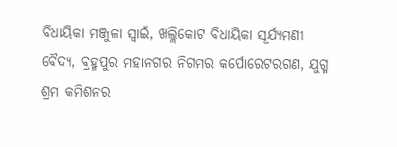ବିଧାୟିକା ମଞ୍ଜୁଳା ସ୍ବାଇଁ, ଖଲ୍ଲିକୋଟ ବିଧାୟିକା ସୂର୍ଯ୍ୟମଣୀ ବୈଦ୍ୟ, ବ୍ରହ୍ମପୁର ମହାନଗର ନିଗମର କର୍ପୋରେଟରଗଣ, ଯୁଗ୍ମ ଶ୍ରମ କମିଶନର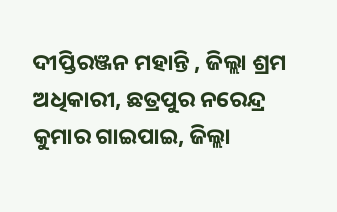ଦୀପ୍ତିରଞ୍ଜନ ମହାନ୍ତି , ଜିଲ୍ଲା ଶ୍ରମ ଅଧିକାରୀ, ଛତ୍ରପୁର ନରେନ୍ଦ୍ର କୁମାର ଗାଇପାଇ, ଜିଲ୍ଲା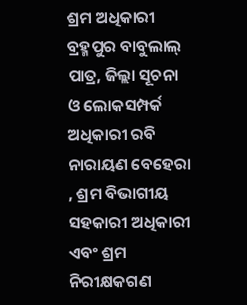ଶ୍ରମ ଅଧିକାରୀ ବ୍ରହ୍ମପୁର ବାବୁଲାଲ୍ ପାତ୍ର, ଜିଲ୍ଲା ସୂଚନା ଓ ଲୋକସମ୍ପର୍କ ଅଧିକାରୀ ରବି ନାରାୟଣ ବେହେରା , ଶ୍ରମ ବିଭାଗୀୟ ସହକାରୀ ଅଧିକାରୀ ଏବଂ ଶ୍ରମ ନିରୀକ୍ଷକଗଣ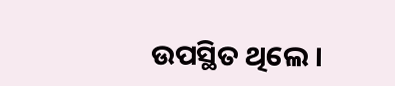ଉପସ୍ଥିତ ଥିଲେ ।